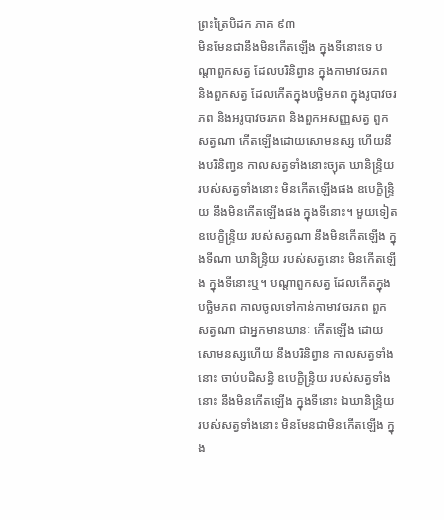ព្រះត្រៃបិដក ភាគ ៩៣
មិនមែនជានឹងមិនកើតឡើង ក្នុងទីនោះទេ បណ្តាពួកសត្វ ដែលបរិនិព្វាន ក្នុងកាមាវចរភព និងពួកសត្វ ដែលកើតក្នុងបច្ឆិមភព ក្នុងរូបាវចរភព និងអរូបាវចរភព និងពួកអសញ្ញសត្វ ពួកសត្វណា កើតឡើងដោយសោមនស្ស ហើយនឹងបរិនិពា្វន កាលសត្វទាំងនោះច្យុត ឃានិន្ទ្រិយ របស់សត្វទាំងនោះ មិនកើតឡើងផង ឧបេក្ខិន្ទ្រិយ នឹងមិនកើតឡើងផង ក្នុងទីនោះ។ មួយទៀត ឧបេក្ខិន្ទ្រិយ របស់សត្វណា នឹងមិនកើតឡើង ក្នុងទីណា ឃានិន្ទ្រិយ របស់សត្វនោះ មិនកើតឡើង ក្នុងទីនោះឬ។ បណ្តាពួកសត្វ ដែលកើតក្នុងបច្ឆិមភព កាលចូលទៅកាន់កាមាវចរភព ពួកសត្វណា ជាអ្នកមានឃានៈ កើតឡើង ដោយសោមនស្សហើយ នឹងបរិនិព្វាន កាលសត្វទាំងនោះ ចាប់បដិសន្ធិ ឧបេក្ខិន្ទ្រិយ របស់សត្វទាំងនោះ នឹងមិនកើតឡើង ក្នុងទីនោះ ឯឃានិន្ទ្រិយ របស់សត្វទាំងនោះ មិនមែនជាមិនកើតឡើង ក្នុង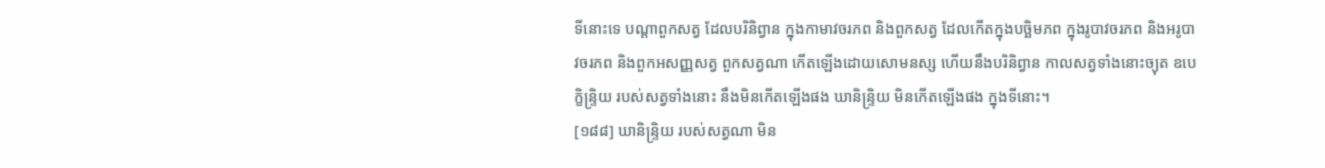ទីនោះទេ បណ្តាពួកសត្វ ដែលបរិនិព្វាន ក្នុងកាមាវចរភព និងពួកសត្វ ដែលកើតក្នុងបច្ឆិមភព ក្នុងរូបាវចរភព និងអរូបាវចរភព និងពួកអសញ្ញសត្វ ពួកសត្វណា កើតឡើងដោយសោមនស្ស ហើយនឹងបរិនិព្វាន កាលសត្វទាំងនោះច្យុត ឧបេក្ខិន្ទ្រិយ របស់សត្វទាំងនោះ នឹងមិនកើតឡើងផង ឃានិន្ទ្រិយ មិនកើតឡើងផង ក្នុងទីនោះ។
[១៨៨] ឃានិន្ទ្រិយ របស់សត្វណា មិន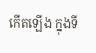កើតឡើង ក្នុងទី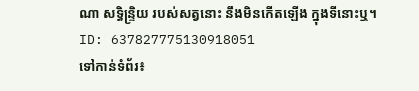ណា សទ្ធិន្ទ្រិយ របស់សត្វនោះ នឹងមិនកើតឡើង ក្នុងទីនោះឬ។
ID: 637827775130918051
ទៅកាន់ទំព័រ៖